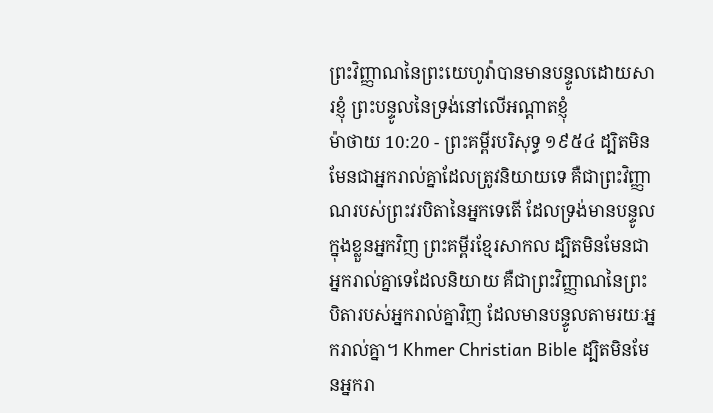ព្រះវិញ្ញាណនៃព្រះយេហូវ៉ាបានមានបន្ទូលដោយសារខ្ញុំ ព្រះបន្ទូលនៃទ្រង់នៅលើអណ្តាតខ្ញុំ
ម៉ាថាយ 10:20 - ព្រះគម្ពីរបរិសុទ្ធ ១៩៥៤ ដ្បិតមិនមែនជាអ្នករាល់គ្នាដែលត្រូវនិយាយទេ គឺជាព្រះវិញ្ញាណរបស់ព្រះវរបិតានៃអ្នកទេតើ ដែលទ្រង់មានបន្ទូលក្នុងខ្លួនអ្នកវិញ ព្រះគម្ពីរខ្មែរសាកល ដ្បិតមិនមែនជាអ្នករាល់គ្នាទេដែលនិយាយ គឺជាព្រះវិញ្ញាណនៃព្រះបិតារបស់អ្នករាល់គ្នាវិញ ដែលមានបន្ទូលតាមរយៈអ្នករាល់គ្នា។ Khmer Christian Bible ដ្បិតមិនមែនអ្នករា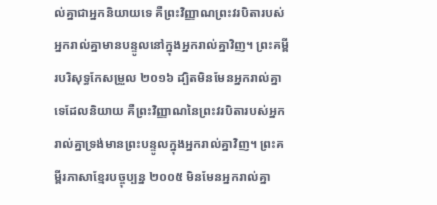ល់គ្នាជាអ្នកនិយាយទេ គឺព្រះវិញ្ញាណព្រះវរបិតារបស់អ្នករាល់គ្នាមានបន្ទូលនៅក្នុងអ្នករាល់គ្នាវិញ។ ព្រះគម្ពីរបរិសុទ្ធកែសម្រួល ២០១៦ ដ្បិតមិនមែនអ្នករាល់គ្នាទេដែលនិយាយ គឺព្រះវិញ្ញាណនៃព្រះវរបិតារបស់អ្នករាល់គ្នាទ្រង់មានព្រះបន្ទូលក្នុងអ្នករាល់គ្នាវិញ។ ព្រះគម្ពីរភាសាខ្មែរបច្ចុប្បន្ន ២០០៥ មិនមែនអ្នករាល់គ្នា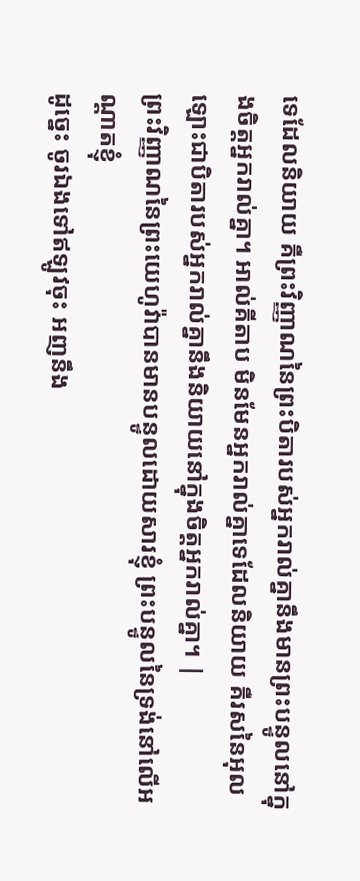ទេដែលនិយាយ គឺព្រះវិញ្ញាណនៃព្រះបិតារបស់អ្នករាល់គ្នានឹងមានព្រះបន្ទូលនៅក្នុងចិត្តអ្នករាល់គ្នា។ អាល់គីតាប មិនមែនអ្នករាល់គ្នាទេដែលនិយាយ គឺរសនៃអុលឡោះជាបិតារបស់អ្នករាល់គ្នានឹងនិយាយនៅក្នុងចិត្ដអ្នករាល់គ្នា។ |
ព្រះវិញ្ញាណនៃព្រះយេហូវ៉ាបានមានបន្ទូលដោយសារខ្ញុំ ព្រះបន្ទូលនៃទ្រង់នៅលើអណ្តាតខ្ញុំ
ដូច្នេះ ចូរឯងទៅឥឡូវចុះ អញនឹង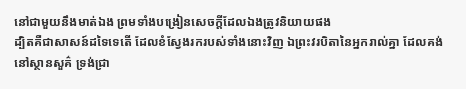នៅជាមួយនឹងមាត់ឯង ព្រមទាំងបង្រៀនសេចក្ដីដែលឯងត្រូវនិយាយផង
ដ្បិតគឺជាសាសន៍ដទៃទេតើ ដែលខំស្វែងរករបស់ទាំងនោះវិញ ឯព្រះវរបិតានៃអ្នករាល់គ្នា ដែលគង់នៅស្ថានសួគ៌ ទ្រង់ជ្រា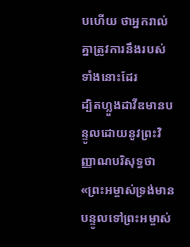បហើយ ថាអ្នករាល់គ្នាត្រូវការនឹងរបស់ទាំងនោះដែរ
ដ្បិតហ្លួងដាវីឌមានបន្ទូលដោយនូវព្រះវិញ្ញាណបរិសុទ្ធថា «ព្រះអម្ចាស់ទ្រង់មានបន្ទូលទៅព្រះអម្ចាស់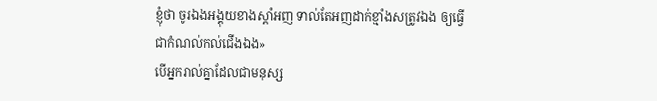ខ្ញុំថា ចូរឯងអង្គុយខាងស្តាំអញ ទាល់តែអញដាក់ខ្មាំងសត្រូវឯង ឲ្យធ្វើជាកំណល់កល់ជើងឯង»
បើអ្នករាល់គ្នាដែលជាមនុស្ស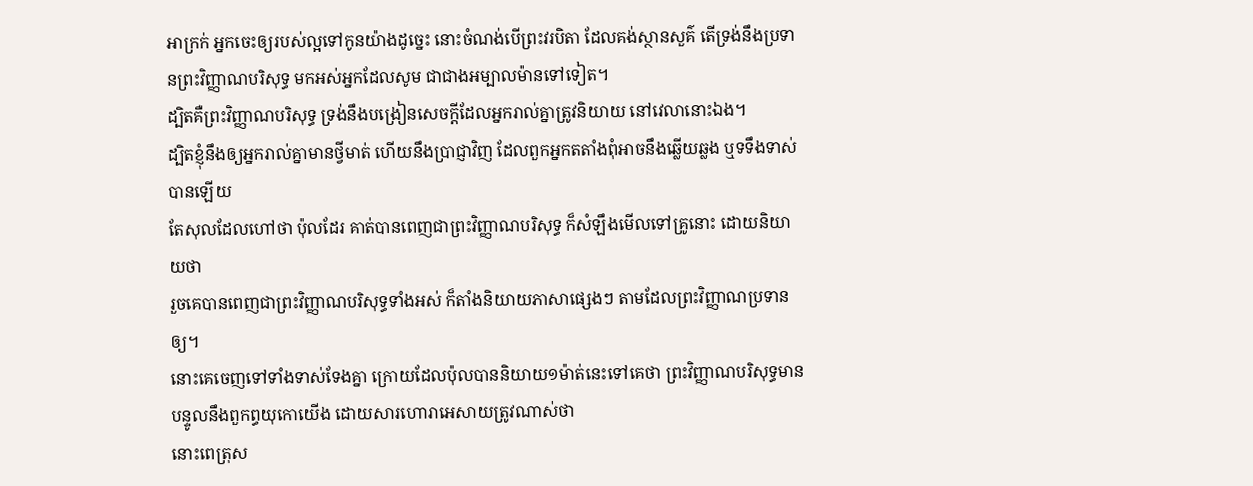អាក្រក់ អ្នកចេះឲ្យរបស់ល្អទៅកូនយ៉ាងដូច្នេះ នោះចំណង់បើព្រះវរបិតា ដែលគង់ស្ថានសួគ៌ តើទ្រង់នឹងប្រទានព្រះវិញ្ញាណបរិសុទ្ធ មកអស់អ្នកដែលសូម ជាជាងអម្បាលម៉ានទៅទៀត។
ដ្បិតគឺព្រះវិញ្ញាណបរិសុទ្ធ ទ្រង់នឹងបង្រៀនសេចក្ដីដែលអ្នករាល់គ្នាត្រូវនិយាយ នៅវេលានោះឯង។
ដ្បិតខ្ញុំនឹងឲ្យអ្នករាល់គ្នាមានថ្វីមាត់ ហើយនឹងប្រាជ្ញាវិញ ដែលពួកអ្នកតតាំងពុំអាចនឹងឆ្លើយឆ្លង ឬទទឹងទាស់បានឡើយ
តែសុលដែលហៅថា ប៉ុលដែរ គាត់បានពេញជាព្រះវិញ្ញាណបរិសុទ្ធ ក៏សំឡឹងមើលទៅគ្រូនោះ ដោយនិយាយថា
រួចគេបានពេញជាព្រះវិញ្ញាណបរិសុទ្ធទាំងអស់ ក៏តាំងនិយាយភាសាផ្សេងៗ តាមដែលព្រះវិញ្ញាណប្រទានឲ្យ។
នោះគេចេញទៅទាំងទាស់ទែងគ្នា ក្រោយដែលប៉ុលបាននិយាយ១ម៉ាត់នេះទៅគេថា ព្រះវិញ្ញាណបរិសុទ្ធមានបន្ទូលនឹងពួកព្ធយុកោយើង ដោយសារហោរាអេសាយត្រូវណាស់ថា
នោះពេត្រុស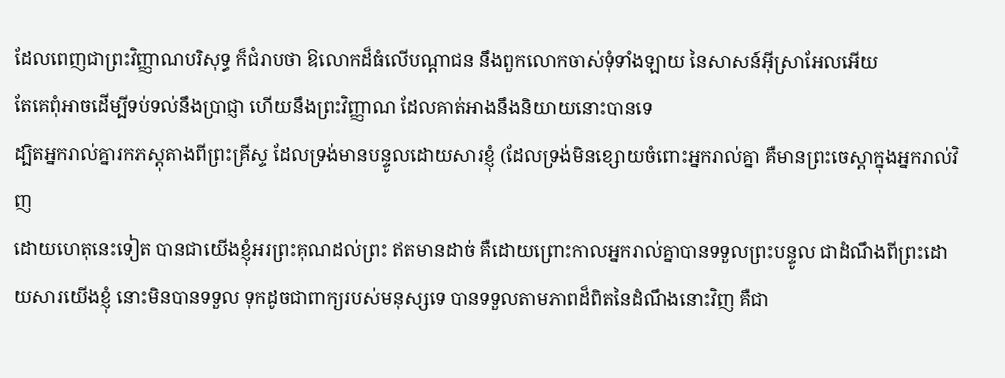ដែលពេញជាព្រះវិញ្ញាណបរិសុទ្ធ ក៏ជំរាបថា ឱលោកដ៏ធំលើបណ្តាជន នឹងពួកលោកចាស់ទុំទាំងឡាយ នៃសាសន៍អ៊ីស្រាអែលអើយ
តែគេពុំអាចដើម្បីទប់ទល់នឹងប្រាជ្ញា ហើយនឹងព្រះវិញ្ញាណ ដែលគាត់អាងនឹងនិយាយនោះបានទេ
ដ្បិតអ្នករាល់គ្នារកភស្តុតាងពីព្រះគ្រីស្ទ ដែលទ្រង់មានបន្ទូលដោយសារខ្ញុំ (ដែលទ្រង់មិនខ្សោយចំពោះអ្នករាល់គ្នា គឺមានព្រះចេស្តាក្នុងអ្នករាល់វិញ
ដោយហេតុនេះទៀត បានជាយើងខ្ញុំអរព្រះគុណដល់ព្រះ ឥតមានដាច់ គឺដោយព្រោះកាលអ្នករាល់គ្នាបានទទួលព្រះបន្ទូល ជាដំណឹងពីព្រះដោយសារយើងខ្ញុំ នោះមិនបានទទួល ទុកដូចជាពាក្យរបស់មនុស្សទេ បានទទួលតាមភាពដ៏ពិតនៃដំណឹងនោះវិញ គឺជា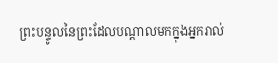ព្រះបន្ទូលនៃព្រះដែលបណ្តាលមកក្នុងអ្នករាល់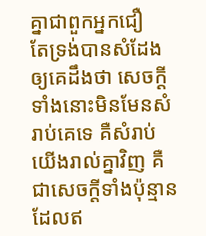គ្នាជាពួកអ្នកជឿ
តែទ្រង់បានសំដែងឲ្យគេដឹងថា សេចក្ដីទាំងនោះមិនមែនសំរាប់គេទេ គឺសំរាប់យើងរាល់គ្នាវិញ គឺជាសេចក្ដីទាំងប៉ុន្មាន ដែលឥ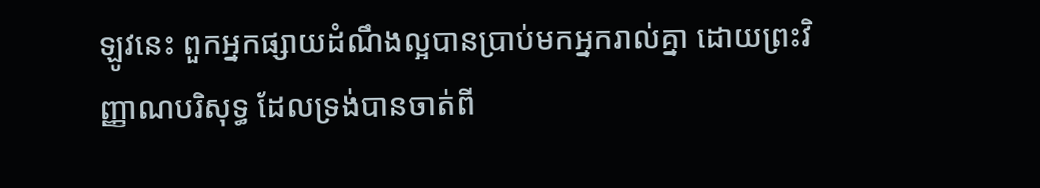ឡូវនេះ ពួកអ្នកផ្សាយដំណឹងល្អបានប្រាប់មកអ្នករាល់គ្នា ដោយព្រះវិញ្ញាណបរិសុទ្ធ ដែលទ្រង់បានចាត់ពី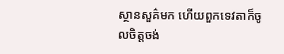ស្ថានសួគ៌មក ហើយពួកទេវតាក៏ចូលចិត្តចង់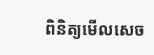ពិនិត្យមើលសេច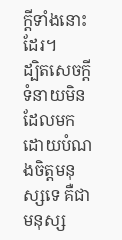ក្ដីទាំងនោះដែរ។
ដ្បិតសេចក្ដីទំនាយមិនដែលមក ដោយបំណងចិត្តមនុស្សទេ គឺជាមនុស្ស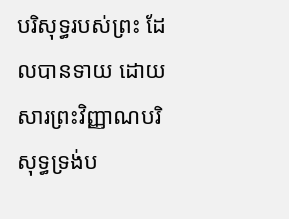បរិសុទ្ធរបស់ព្រះ ដែលបានទាយ ដោយសារព្រះវិញ្ញាណបរិសុទ្ធទ្រង់ប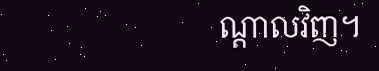ណ្តាលវិញ។